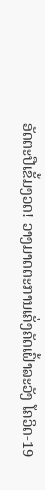ອັດຕະປືເຂັ້ມງວດ! ວາງມາດຕະການເຄັ່ງຄັດເຝົ້າລະວັງ ໂຄວິດ-19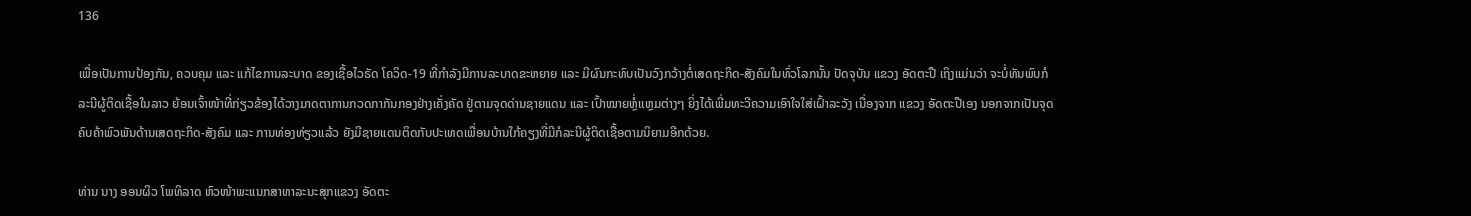136

ເພື່ອເປັນການປ້ອງກັນ, ຄວບຄຸມ ແລະ ແກ້ໄຂການລະບາດ ຂອງເຊື້ອໄວຣັດ ໂຄວິດ-19 ທີ່ກຳລັງມີການລະບາດຂະຫຍາຍ ແລະ ມີຜົນກະທົບເປັນວົງກວ້າງຕໍ່ເສດຖະກິດ-ສັງຄົມໃນທົ່ວໂລກນັ້ນ ປັດຈຸບັນ ແຂວງ ອັດຕະປື ເຖິງແມ່ນວ່າ ຈະບໍ່ທັນພົບກໍລະນີຜູ້ຕິດເຊື້ອໃນລາວ ຍ້ອນເຈົ້າໜ້າທີ່ກ່ຽວຂ້ອງໄດ້ວາງມາດຕາການກວດກາກັນກອງຢ່າງເຄັ່ງຄັດ ຢູ່ຕາມຈຸດດ່ານຊາຍແດນ ແລະ ເປົ້າໝາຍຫຼໍ່ເເຫຼມຕ່າງໆ ຍິ່ງໄດ້ເພີ່ມທະວີຄວາມເອົາໃຈໃສ່ເຝົ້າລະວັງ ເນື່ອງຈາກ ແຂວງ ອັດຕະປືເອງ ນອກຈາກເປັນຈຸດຄົບຄ້າພົວພັນດ້ານເສດຖະກິດ-ສັງຄົມ ແລະ ການທ່ອງທ່ຽວແລ້ວ ຍັງມີຊາຍແດນຕິດກັບປະເທດເພື່ອນບ້ານໃກ້ຄຽງທີ່ມີກໍລະນີຜູ້ຕິດເຊື້ອຕາມນິຍາມອີກດ້ວຍ.

ທ່ານ ນາງ ອອນຜິວ ໂພທິລາດ ຫົວໜ້າພະແນກສາທາລະນະສຸກແຂວງ ອັດຕະ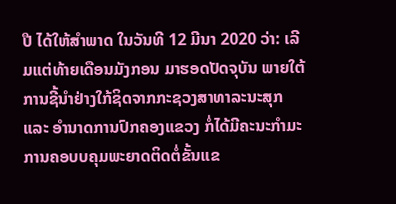ປື ໄດ້ໃຫ້ສຳພາດ ໃນວັນທີ 12 ມີນາ 2020 ວ່າ: ເລີມແຕ່ທ້າຍເດືອນມັງກອນ ມາຮອດປັດຈຸບັນ ພາຍໃຕ້ການຊີ້ນຳຢ່າງໃກ້ຊິດຈາກກະຊວງສາທາລະນະສຸກ ແລະ ອຳນາດການປົກຄອງແຂວງ ກໍ່ໄດ້ມີຄະນະກຳມະການຄອບບຄຸມພະຍາດຕິດຕໍ່ຂັ້ນແຂ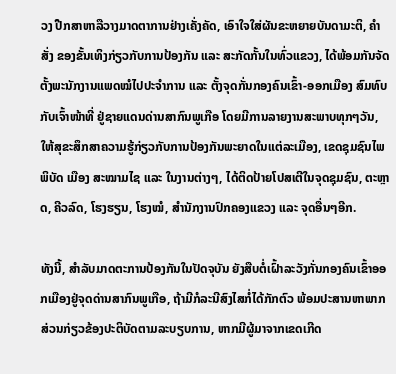ວງ ປືກສາຫາລືວາງມາດຕາການຢ່າງເຄັ່ງຄັດ, ເອົາໃຈໃສ່ຜັນຂະຫຍາຍບັນດາມະຕິ, ຄຳສັ່ງ ຂອງຂັ້ນເທິງກ່ຽວກັບການປ້ອງກັນ ແລະ ສະກັດກັ້ນໃນທົ່ວແຂວງ, ໄດ້ພ້ອມກັນຈັດຕັ້ງພະນັກງານແພດໝໍໄປປະຈຳການ ແລະ ຕັ້ງຈຸດກັ່ນກອງຄົນເຂົ້າ-ອອກເມືອງ ສົມທົບກັບເຈົ້າໜ້າທີ່ ຢູ່ຊາຍແດນດ່ານສາກົນພູເກືອ ໂດຍມີການລາຍງານສະພາບທຸກໆວັນ, ໃຫ້ສຸຂະສຶກສາຄວາມຮູ້ກ່ຽວກັບການປ້ອງກັນພະຍາດໃນແຕ່ລະເມືອງ, ເຂດຊຸມຊົນໄພພິບັດ ເມືອງ ສະໝາມໄຊ ແລະ ໃນງານຕ່າງໆ, ໄດ້ຕິດປ້າຍໂປສເຕີໃນຈຸດຊຸມຊົນ, ຕະຫຼາດ, ຄີວລົດ, ໂຮງຮຽນ, ໂຮງໝໍ, ສຳນັກງານປົກຄອງແຂວງ ແລະ ຈຸດອື່ນໆອີກ.

ທັງນີ້, ສໍາລັບມາດຕະການປ້ອງກັນໃນປັດຈຸບັນ ຍັງສືບຕໍ່ເຝົ້າລະວັງກັ່ນກອງຄົນເຂົ້າອອກເມືອງຢູ່ຈຸດດ່ານສາກົນພູເກືອ, ຖ້າມີກໍລະນີສົງໄສກໍ່ໄດ້ກັກຕົວ ພ້ອມປະສານຫາພາກສ່ວນກ່ຽວຂ້ອງປະຕິບັດຕາມລະບຽບການ, ຫາກມີຜູ້ມາຈາກເຂດເກີດ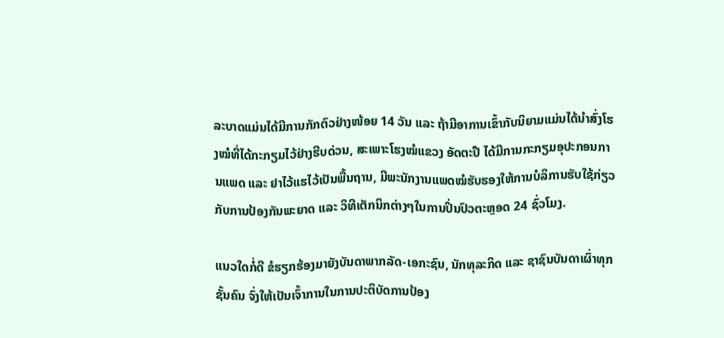ລະບາດແມ່ນໄດ້ມີການກັກຕົວຢ່າງໜ້ອຍ 14 ວັນ ແລະ ຖ້າມີອາການເຂົ້າກັບນິຍາມແມ່ນໄດ້ນຳສົ່ງໂຮງໝໍທີ່ໄດ້ກະກຽມໄວ້ຢ່າງຮີບດ່ວນ, ສະເພາະໂຮງໝໍແຂວງ ອັດຕະປື ໄດ້ມີການກະກຽມອຸປະກອນການແພດ ແລະ ຢາໄວ້ແຮໄວ້ເປັນພື້ນຖານ, ມີພະນັກງານແພດໝໍຮັບຮອງໃຫ້ການບໍລິການຮັບໃຊ້ກ່ຽວກັບການປ້ອງກັນພະຍາດ ແລະ ວິທີເຕັກນິກຕ່າງໆໃນການປິ່ນປົວຕະຫຼອດ 24 ຊົ່ວໂມງ.

ແນວໃດກໍ່ດີ ຂໍຮຽກຮ້ອງມາຍັງບັນດາພາກລັດ-ເອກະຊົນ, ນັກທຸລະກິດ ແລະ ຊາຊົນບັນດາເຜົ່າທຸກຊັ້ນຄົນ ຈົ່ງໃຫ້ເປັນເຈົ້າການໃນການປະຕິບັດການປ້ອງ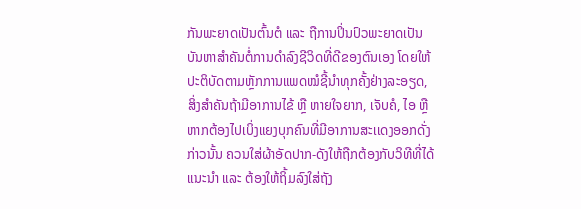ກັນພະຍາດເປັນຕົ້ນຕໍ ແລະ ຖືການປິ່ນປົວພະຍາດເປັນບັນຫາສຳຄັນຕໍ່ການດຳລົງຊີວິດທີ່ດີຂອງຕົນເອງ ໂດຍໃຫ້ປະຕິບັດຕາມຫຼັກການແພດໝໍຊີ້ນໍາທຸກຄັ້ງຢ່າງລະອຽດ, ສິ່ງສຳຄັນຖ້າມີອາການໄຂ້ ຫຼື ຫາຍໃຈຍາກ, ເຈັບຄໍ, ໄອ ຫຼື ຫາກຕ້ອງໄປເບິ່ງແຍງບຸກຄົນທີ່ມີອາການສະເເດງອອກດັ່ງກ່າວນັ້ນ ຄວນໃສ່ຜ້າອັດປາກ-ດັງໃຫ້ຖືກຕ້ອງກັບວິທີທີ່ໄດ້ແນະນຳ ແລະ ຕ້ອງໃຫ້ຖິ້ມລົງໃສ່ຖັງ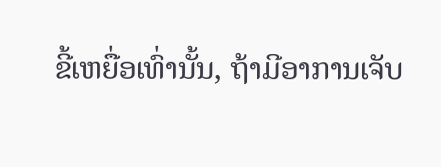ຂີ້ເຫຍື່ອເທົ່ານັ້ນ, ຖ້າມີອາການເຈັບ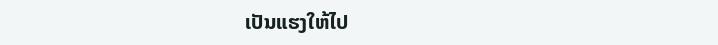ເປັນແຮງໃຫ້ໄປ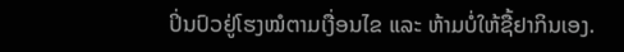ປິ່ນປົວຢູ່ໂຮງໝໍຕາມເງື່ອນໄຂ ແລະ ຫ້າມບໍ່ໃຫ້ຊື້ຢາກິນເອງ.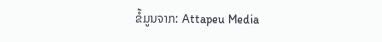ຂໍ້ມູນຈາກ: Attapeu Media